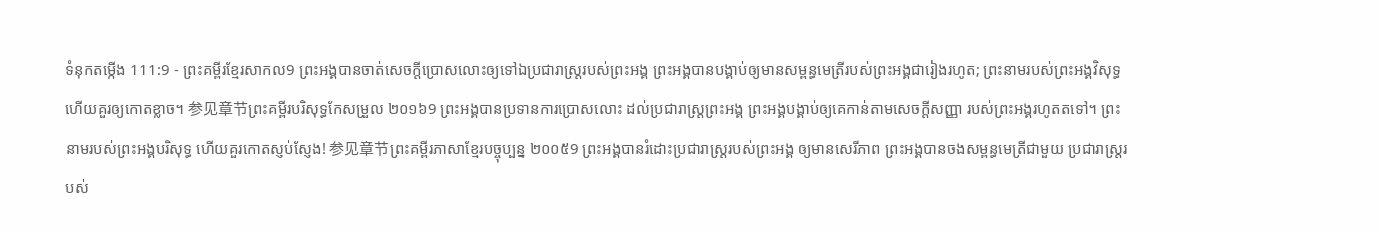ទំនុកតម្កើង 111:9 - ព្រះគម្ពីរខ្មែរសាកល9 ព្រះអង្គបានចាត់សេចក្ដីប្រោសលោះឲ្យទៅឯប្រជារាស្ត្ររបស់ព្រះអង្គ ព្រះអង្គបានបង្គាប់ឲ្យមានសម្ពន្ធមេត្រីរបស់ព្រះអង្គជារៀងរហូត; ព្រះនាមរបស់ព្រះអង្គវិសុទ្ធ ហើយគួរឲ្យកោតខ្លាច។ 参见章节ព្រះគម្ពីរបរិសុទ្ធកែសម្រួល ២០១៦9 ព្រះអង្គបានប្រទានការប្រោសលោះ ដល់ប្រជារាស្ត្រព្រះអង្គ ព្រះអង្គបង្គាប់ឲ្យគេកាន់តាមសេចក្ដីសញ្ញា របស់ព្រះអង្គរហូតតទៅ។ ព្រះនាមរបស់ព្រះអង្គបរិសុទ្ធ ហើយគួរកោតស្ញប់ស្ញែង! 参见章节ព្រះគម្ពីរភាសាខ្មែរបច្ចុប្បន្ន ២០០៥9 ព្រះអង្គបានរំដោះប្រជារាស្ត្ររបស់ព្រះអង្គ ឲ្យមានសេរីភាព ព្រះអង្គបានចងសម្ពន្ធមេត្រីជាមួយ ប្រជារាស្ត្ររបស់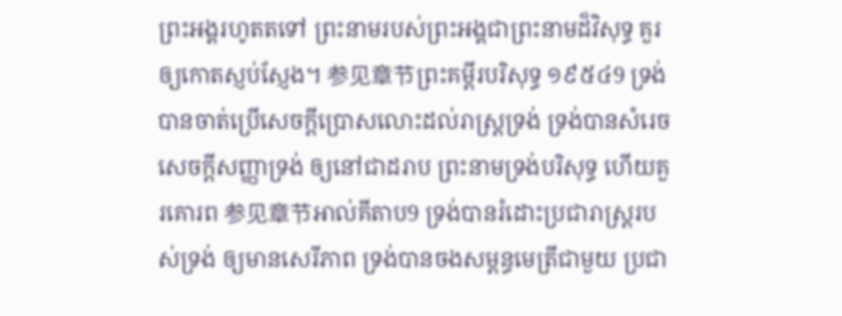ព្រះអង្គរហូតតទៅ ព្រះនាមរបស់ព្រះអង្គជាព្រះនាមដ៏វិសុទ្ធ គួរឲ្យកោតស្ញប់ស្ញែង។ 参见章节ព្រះគម្ពីរបរិសុទ្ធ ១៩៥៤9 ទ្រង់បានចាត់ប្រើសេចក្ដីប្រោសលោះដល់រាស្ត្រទ្រង់ ទ្រង់បានសំរេចសេចក្ដីសញ្ញាទ្រង់ ឲ្យនៅជាដរាប ព្រះនាមទ្រង់បរិសុទ្ធ ហើយគួរគោរព 参见章节អាល់គីតាប9 ទ្រង់បានរំដោះប្រជារាស្ត្ររបស់ទ្រង់ ឲ្យមានសេរីភាព ទ្រង់បានចងសម្ពន្ធមេត្រីជាមួយ ប្រជា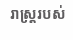រាស្ត្ររបស់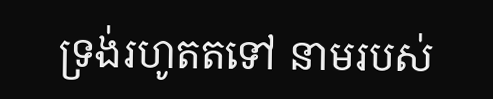ទ្រង់រហូតតទៅ នាមរបស់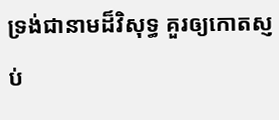ទ្រង់ជានាមដ៏វិសុទ្ធ គួរឲ្យកោតស្ញប់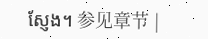ស្ញែង។ 参见章节 |